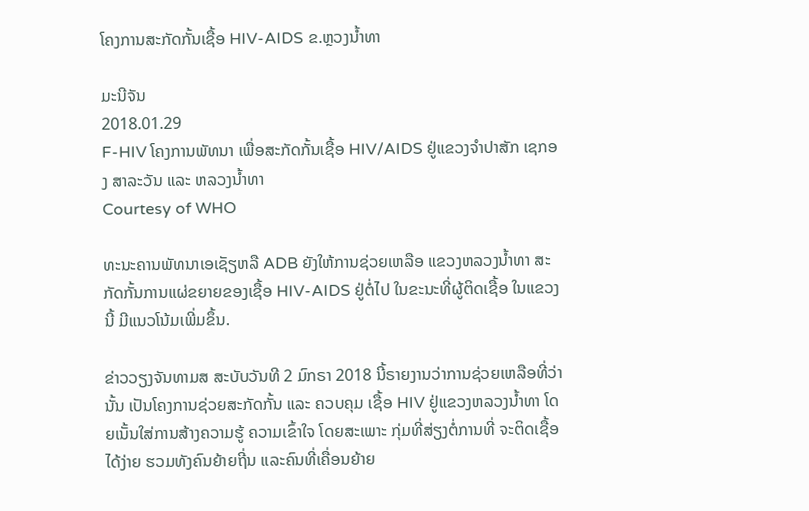ໂຄງການສະກັດກັ້ນເຊື້ອ HIV-AIDS ຂ.ຫຼວງນໍ້າທາ

ມະນີຈັນ
2018.01.29
F-HIV ໂຄງການພັທນາ ເພື່ອສະກັດກັ້ນເຊື້ອ HIV/AIDS ຢູ່ແຂວງຈໍາປາສັກ ເຊກອງ ສາລະວັນ ແລະ ຫລວງນໍ້າທາ
Courtesy of WHO

ທະນະຄານພັທນາເອເຊັຽຫລື ADB ຍັງໃຫ້ການຊ່ວຍເຫລືອ ແຂວງຫລວງນໍ້າທາ ສະກັດກັ້ນການແຜ່ຂຍາຍຂອງເຊື້ອ HIV-AIDS ຢູ່ຕໍ່ໄປ ໃນຂະນະທີ່ຜູ້ຕິດເຊື້ອ ໃນແຂວງນີ້ ມີແນວໂນ້ມເພີ່ມຂຶ້ນ.

ຂ່າວວຽງຈັນທາມສ ສະບັບວັນທີ 2 ມົກຣາ 2018 ນີ້ຣາຍງານວ່າການຊ່ວຍເຫລືອທີ່ວ່ານັ້ນ ເປັນໂຄງການຊ່ວຍສະກັດກັ້ນ ແລະ ຄວບຄຸມ ເຊື້ອ HIV ຢູ່ແຂວງຫລວງນໍ້າທາ ໂດຍເນັ້ນໃສ່ການສ້າງຄວາມຮູ້ ຄວາມເຂົ້າໃຈ ໂດຍສະເພາະ ກຸ່ມທີ່ສ່ຽງຕໍ່ການທີ່ ຈະຕິດເຊື້ອໄດ້ງ່າຍ ຮວມທັງຄົນຍ້າຍຖີ່ນ ແລະຄົນທີ່ເຄື່ອນຍ້າຍ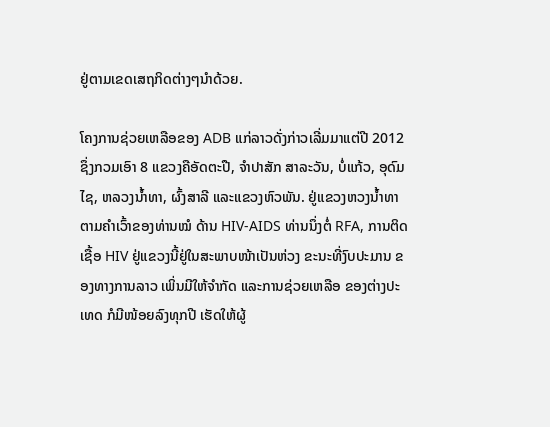ຢູ່ຕາມເຂດເສຖກິດຕ່າງໆນໍາດ້ວຍ.

ໂຄງການຊ່ວຍເຫລືອຂອງ ADB ແກ່ລາວດັ່ງກ່າວເລີ່ມມາແຕ່ປີ 2012 ຊຶ່ງກວມເອົາ 8 ແຂວງຄືອັດຕະປື, ຈໍາປາສັກ ສາລະວັນ, ບໍ່ແກ້ວ, ອຸດົມໄຊ, ຫລວງນໍ້າທາ, ຜົ້ງສາລີ ແລະແຂວງຫົວພັນ. ຢູ່ແຂວງຫວງນໍ້າທາ ຕາມຄໍາເວົ້າຂອງທ່ານໝໍ ດ້ານ HIV-AIDS ທ່ານນຶ່ງຕໍ່ RFA, ການຕິດເຊື້ອ HIV ຢູ່ແຂວງນີ້ຢູ່ໃນສະພາບໜ້າເປັນຫ່ວງ ຂະນະທີ່ງົບປະມານ ຂອງທາງການລາວ ເພິ່ນມີໃຫ້ຈໍາກັດ ແລະການຊ່ວຍເຫລືອ ຂອງຕ່າງປະເທດ ກໍມີໜ້ອຍລົງທຸກປີ ເຮັດໃຫ້ຜູ້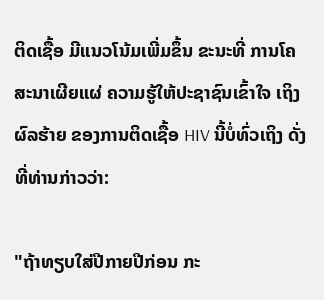ຕິດເຊື້ອ ມີແນວໂນ້ມເພີ່ມຂຶ້ນ ຂະນະທີ່ ການໂຄສະນາເຜີຍແຜ່ ຄວາມຮູ້ໃຫ້ປະຊາຊົນເຂົ້າໃຈ ເຖິງຜົລຮ້າຍ ຂອງການຕິດເຊື້ອ HIV ນີ້ບໍ່ທົ່ວເຖິງ ດັ່ງທີ່ທ່ານກ່າວວ່າ:

"ຖ້າທຽບໃສ່ປີກາຍປີກ່ອນ ກະ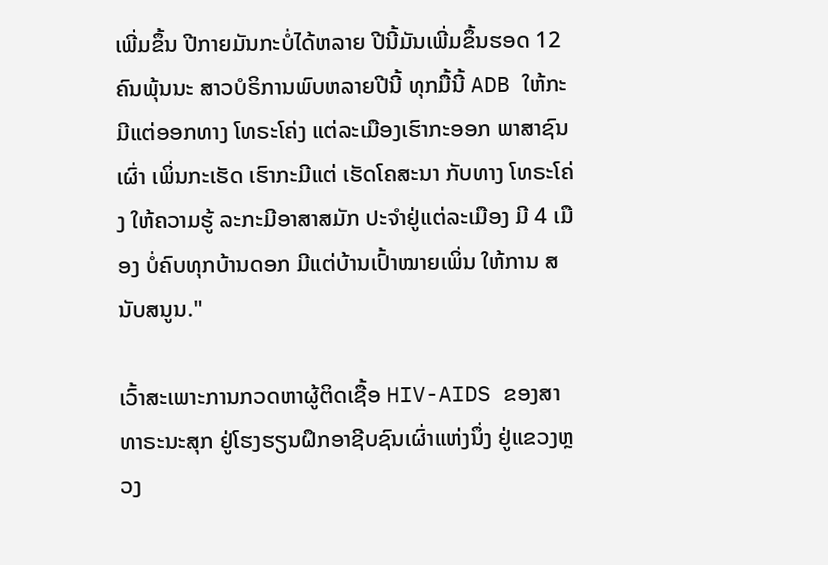ເພີ່ມຂຶ້ນ ປີກາຍມັນກະບໍ່ໄດ້ຫລາຍ ປີນີ້ມັນເພີ່ມຂຶ້ນຮອດ 12 ຄົນພຸ້ນນະ ສາວບໍຣິການພົບຫລາຍປີນີ້ ທຸກມື້ນີ້ ADB ໃຫ້ກະມີແຕ່ອອກທາງ ໂທຣະໂຄ່ງ ແຕ່ລະເມືອງເຮົາກະອອກ ພາສາຊົນເຜົ່າ ເພິ່ນກະເຮັດ ເຮົາກະມີແຕ່ ເຮັດໂຄສະນາ ກັບທາງ ໂທຣະໂຄ່ງ ໃຫ້ຄວາມຮູ້ ລະກະມີອາສາສມັກ ປະຈໍາຢູ່ແຕ່ລະເມືອງ ມີ 4 ເມືອງ ບໍ່ຄົບທຸກບ້ານດອກ ມີແຕ່ບ້ານເປົ້າໝາຍເພິ່ນ ໃຫ້ການ ສນັບສນູນ."

ເວົ້າສະເພາະການກວດຫາຜູ້ຕິດເຊື້ອ HIV-AIDS ຂອງສາທາຣະນະສຸກ ຢູ່ໂຮງຮຽນຝຶກອາຊີບຊົນເຜົ່າແຫ່ງນຶ່ງ ຢູ່ແຂວງຫຼວງ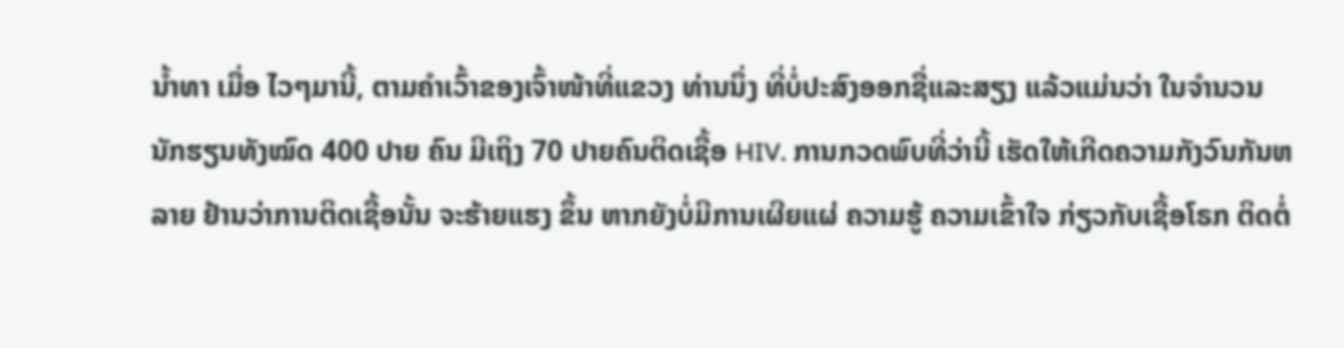ນໍ້າທາ ເມື່ອ ໄວໆມານີ້, ຕາມຄໍາເວົ້າຂອງເຈົ້າໜ້າທີ່ແຂວງ ທ່ານນຶ່ງ ທີ່ບໍ່ປະສົງອອກຊື່ແລະສຽງ ແລ້ວແມ່ນວ່າ ໃນຈໍານວນນັກຮຽນທັງໝົດ 400 ປາຍ ຄົນ ມີເຖິງ 70 ປາຍຄົນຕິດເຊື້ອ HIV. ການກວດພົບທີ່ວ່ານີ້ ເຮັດໃຫ້ເກີດຄວາມກັງວົນກັນຫລາຍ ຢ້ານວ່າການຕິດເຊື້ອນັ້ນ ຈະຮ້າຍແຮງ ຂຶ້ນ ຫາກຍັງບໍ່ມີການເຜີຍແຜ່ ຄວາມຮູ້ ຄວາມເຂົ້າໃຈ ກ່ຽວກັບເຊື້ອໂຣກ ຕິດຕໍ່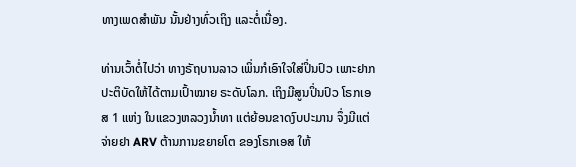ທາງເພດສໍາພັນ ນັ້ນຢ່າງທົ່ວເຖິງ ແລະຕໍ່ເນື່ອງ.

ທ່ານເວົ້າຕໍ່ໄປວ່າ ທາງຣັຖບານລາວ ເພິ່ນກໍເອົາໃຈໃສ່ປິ່ນປົວ ເພາະຢາກປະຕິບັດໃຫ້ໄດ້ຕາມເປົ້າໝາຍ ຣະດັບໂລກ. ເຖິງມີສູນປິ່ນປົວ ໂຣກເອສ 1 ແຫ່ງ ໃນແຂວງຫລວງນໍ້າທາ ແຕ່ຍ້ອນຂາດງົບປະມານ ຈຶ່ງມີແຕ່ຈ່າຍຢາ ARV ຕ້ານການຂຍາຍໂຕ ຂອງໂຣກເອສ ໃຫ້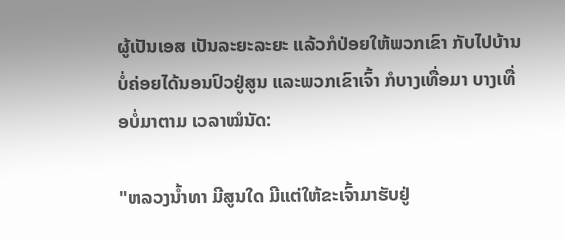ຜູ້ເປັນເອສ ເປັນລະຍະລະຍະ ແລ້ວກໍປ່ອຍໃຫ້ພວກເຂົາ ກັບໄປບ້ານ ບໍ່ຄ່ອຍໄດ້ນອນປົວຢູ່ສູນ ແລະພວກເຂົາເຈົ້າ ກໍບາງເທື່ອມາ ບາງເທື່ອບໍ່ມາຕາມ ເວລາໝໍນັດ:

"ຫລວງນໍ້າທາ ມີສູນໃດ ມີແຕ່ໃຫ້ຂະເຈົ້າມາຮັບຢູ່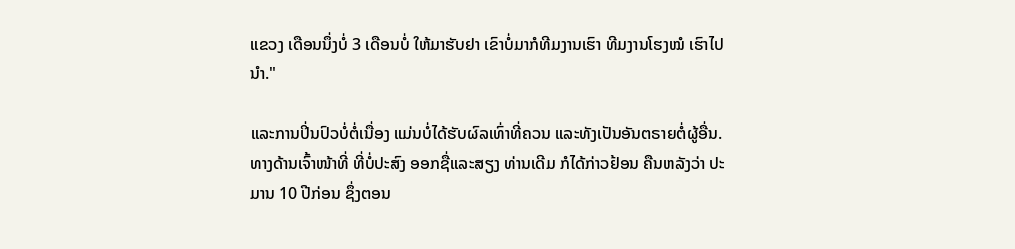ແຂວງ ເດືອນນຶ່ງບໍ່ 3 ເດືອນບໍ່ ໃຫ້ມາຮັບຢາ ເຂົາບໍ່ມາກໍທີມງານເຮົາ ທີມງານໂຮງໝໍ ເຮົາໄປນໍາ."

ແລະການປິ່ນປົວບໍ່ຕໍ່ເນື່ອງ ແມ່ນບໍ່ໄດ້ຮັບຜົລເທົ່າທີ່ຄວນ ແລະທັງເປັນອັນຕຣາຍຕໍ່ຜູ້ອື່ນ. ທາງດ້ານເຈົ້າໜ້າທີ່ ທີ່ບໍ່ປະສົງ ອອກຊື່ແລະສຽງ ທ່ານເດີມ ກໍໄດ້ກ່າວຢ້ອນ ຄືນຫລັງວ່າ ປະມານ 10 ປີກ່ອນ ຊຶ່ງຕອນ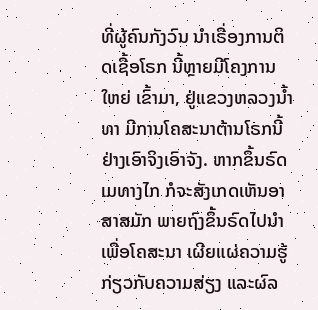ທີ່ຜູ້ຄົນກັງວົນ ນໍາເຣື່ອງການຕິດເຊື້ອໂຣກ ນີ້ຫຼາຍມີໂຄງການໃຫຍ່ ເຂົ້າມາ, ຢູ່ແຂວງຫລວງນໍ້າທາ ມີການໂຄສະນາຕ້ານໂຣກນີ້ ຢ່າງເອົາຈິງເອົາຈັງ. ຫາກຂຶ້ນຣົດເມທາງໄກ ກໍຈະສັງເກດເຫັນອາສາສມັກ ພາຍຖົງຂຶ້ນຣົດໄປນໍາ ເພື່ອໂຄສະນາ ເຜີຍແຜ່ຄວາມຮູ້ ກ່ຽວກັບຄວາມສ່ຽງ ແລະຜົລ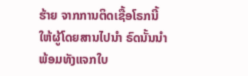ຮ້າຍ ຈາກການຕິດເຊື້ອໂຣກນີ້ ໃຫ້ຜູ້ໂດຍສານໄປນໍາ ຣົດນັ້ນນໍາ ພ້ອມທັງແຈກໃບ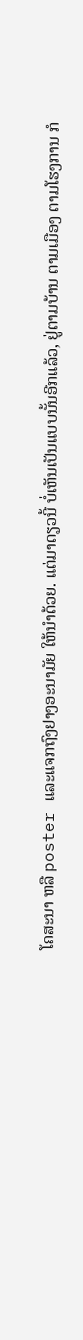ໂຄສະນາ ຫລື poster ແລະແຈກຖົງຢາງອະນາມັຍ ໃຫ້ນໍາດ້ວຍ. ແຕ່ມາດຽວນີ້ ບໍ່ເຫັນເປັນແບບນັ້ນອີກແລ້ວ, ຢູ່ຕາມບ້ານ ຕາມເມືອງ ຕາມໂຮງການ ກໍ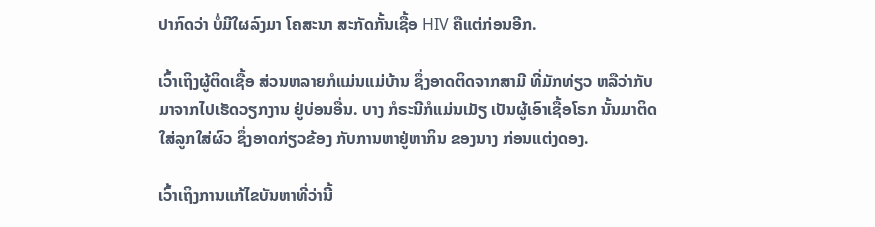ປາກົດວ່າ ບໍ່ມີໃຜລົງມາ ໂຄສະນາ ສະກັດກັ້ນເຊື້ອ HIV ຄືແຕ່ກ່ອນອີກ.

ເວົ້າເຖິງຜູ້ຕິດເຊື້ອ ສ່ວນຫລາຍກໍແມ່ນແມ່ບ້ານ ຊຶ່ງອາດຕິດຈາກສາມີ ທີ່ມັກທ່ຽວ ຫລືວ່າກັບມາຈາກໄປເຮັດວຽກງານ ຢູ່ບ່ອນອື່ນ. ບາງ ກໍຣະນີກໍແມ່ນເມັຽ ເປັນຜູ້ເອົາເຊື້ອໂຣກ ນັ້ນມາຕິດໃສ່ລູກໃສ່ຜົວ ຊຶ່ງອາດກ່ຽວຂ້ອງ ກັບການຫາຢູ່ຫາກິນ ຂອງນາງ ກ່ອນແຕ່ງດອງ.

ເວົ້າເຖິງການແກ້ໄຂບັນຫາທີ່ວ່ານີ້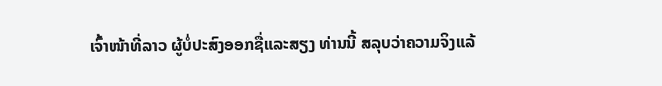ເຈົ້າໜ້າທີ່ລາວ ຜູ້ບໍ່ປະສົງອອກຊື່ແລະສຽງ ທ່ານນີ້ ສລຸບວ່າຄວາມຈິງແລ້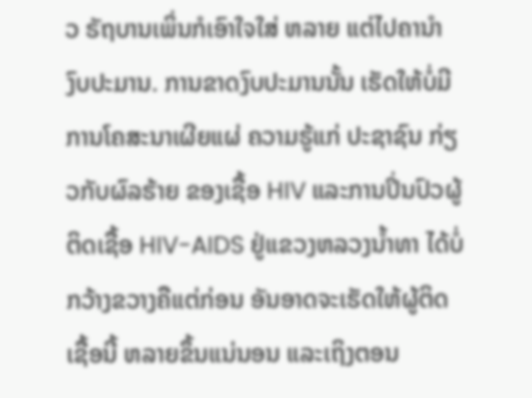ວ ຣັຖບານເພິ່ນກໍເອົາໃຈໃສ່ ຫລາຍ ແຕ່ໄປຄານໍາ ງົບປະມານ. ການຂາດງົບປະມານນັ້ນ ເຮັດໃຫ້ບໍ່ມີການໂຄສະນາເຜີຍແຜ່ ຄວາມຮູ້ແກ່ ປະຊາຊົນ ກ່ຽວກັບຜົລຮ້າຍ ຂອງເຊື້ອ HIV ແລະການປິ່ນປົວຜູ້ຕິດເຊື້ອ HIV-AIDS ຢູ່ແຂວງຫລວງນໍ້າທາ ໄດ້ບໍ່ກວ້າງຂວາງຄືແຕ່ກ່ອນ ອັນອາດຈະເຮັດໃຫ້ຜູ້ຕິດ ເຊື້ອນີ້ ຫລາຍຂຶ້ນແນ່ນອນ ແລະເຖິງຕອນ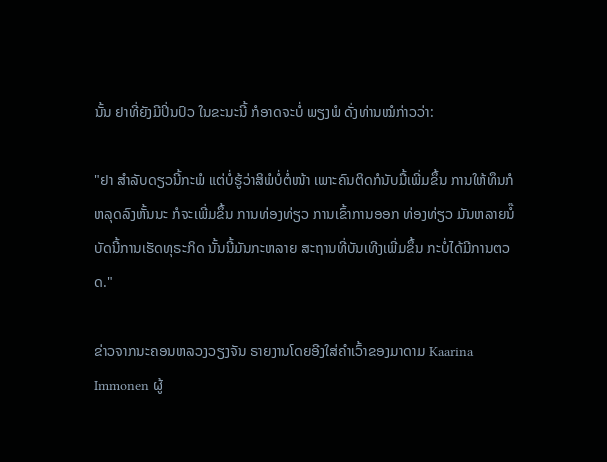ນັ້ນ ຢາທີ່ຍັງມີປິ່ນປົວ ໃນຂະນະນີ້ ກໍອາດຈະບໍ່ ພຽງພໍ ດັ່ງທ່ານໝໍກ່າວວ່າ:

"ຢາ ສໍາລັບດຽວນີ້ກະພໍ ແຕ່ບໍ່ຮູ້ວ່າສິພໍບໍ່ຕໍ່ໜ້າ ເພາະຄົນຕິດກໍນັບມື້ເພີ່ມຂຶ້ນ ການໃຫ້ທຶນກໍຫລຸດລົງຫັ້ນນະ ກໍຈະເພີ່ມຂຶ້ນ ການທ່ອງທ່ຽວ ການເຂົ້າການອອກ ທ່ອງທ່ຽວ ມັນຫລາຍນໍ໊ ບັດນີ້ການເຮັດທຸຣະກິດ ນັ້ນນີ້ມັນກະຫລາຍ ສະຖານທີ່ບັນເທີງເພີ່ມຂຶ້ນ ກະບໍ່ໄດ້ມີການຕວດ."

ຂ່າວຈາກນະຄອນຫລວງວຽງຈັນ ຣາຍງານໂດຍອີງໃສ່ຄໍາເວົ້າຂອງມາດາມ Kaarina Immonen ຜູ້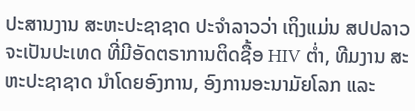ປະສານງານ ສະຫະປະຊາຊາດ ປະຈໍາລາວວ່າ ເຖິງແມ່ນ ສປປລາວ ຈະເປັນປະເທດ ທີ່ມີອັດຕຣາການຕິດຊື້ອ HIV ຕໍ່າ, ທີມງານ ສະຫະປະຊາຊາດ ນໍາໂດຍອົງການ, ອົງການອະນາມັຍໂລກ ແລະ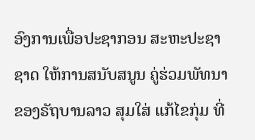ອົງການເພື່ອປະຊາກອນ ສະຫະປະຊາຊາດ ໃຫ້ການສນັບສນູນ ຄູ່ຮ່ວມພັທນາຂອງຣັຖບານລາວ ສຸມໃສ່ ແກ້ໄຂກຸ່ມ ທີ່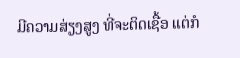ມີຄວາມສ່ຽງສູງ ທີ່ຈະຕິດເຊື້ອ ແຕ່ກໍ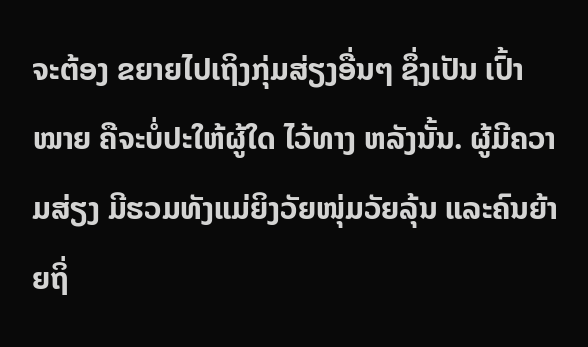ຈະຕ້ອງ ຂຍາຍໄປເຖິງກຸ່ມສ່ຽງອື່ນໆ ຊຶ່ງເປັນ ເປົ້າໝາຍ ຄືຈະບໍ່ປະໃຫ້ຜູ້ໃດ ໄວ້ທາງ ຫລັງນັ້ນ. ຜູ້ມີຄວາມສ່ຽງ ມີຮວມທັງແມ່ຍິງວັຍໜຸ່ມວັຍລຸ້ນ ແລະຄົນຍ້າຍຖິ່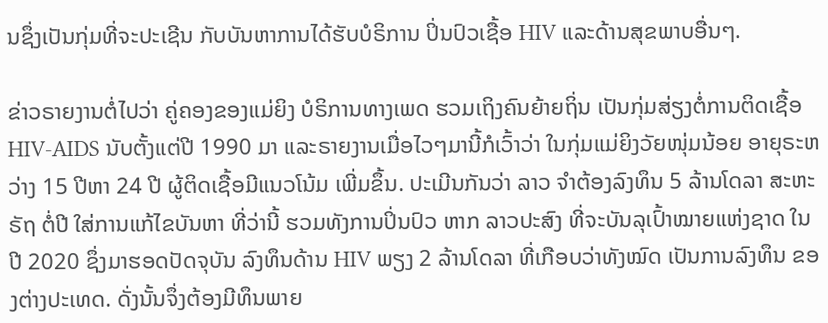ນຊຶ່ງເປັນກຸ່ມທີ່ຈະປະເຊີນ ກັບບັນຫາການໄດ້ຮັບບໍຣິການ ປິ່ນປົວເຊື້ອ HIV ແລະດ້ານສຸຂພາບອື່ນໆ.

ຂ່າວຣາຍງານຕໍ່ໄປວ່າ ຄູ່ຄອງຂອງແມ່ຍິງ ບໍຣິການທາງເພດ ຮວມເຖິງຄົນຍ້າຍຖິ່ນ ເປັນກຸ່ມສ່ຽງຕໍ່ການຕິດເຊື້ອ HIV-AIDS ນັບຕັ້ງແຕ່ປີ 1990 ມາ ແລະຣາຍງານເມື່ອໄວໆມານີ້ກໍເວົ້າວ່າ ໃນກຸ່ມແມ່ຍິງວັຍໜຸ່ມນ້ອຍ ອາຍຸຣະຫວ່າງ 15 ປີຫາ 24 ປີ ຜູ້ຕິດເຊື້ອມີແນວໂນ້ມ ເພີ່ມຂຶ້ນ. ປະເມີນກັນວ່າ ລາວ ຈໍາຕ້ອງລົງທຶນ 5 ລ້ານໂດລາ ສະຫະຣັຖ ຕໍ່ປີ ໃສ່ການແກ້ໄຂບັນຫາ ທີ່ວ່ານີ້ ຮວມທັງການປິ່ນປົວ ຫາກ ລາວປະສົງ ທີ່ຈະບັນລຸເປົ້າໝາຍແຫ່ງຊາດ ໃນປີ 2020 ຊຶ່ງມາຮອດປັດຈຸບັນ ລົງທຶນດ້ານ HIV ພຽງ 2 ລ້ານໂດລາ ທີ່ເກືອບວ່າທັງໝົດ ເປັນການລົງທຶນ ຂອງຕ່າງປະເທດ. ດັ່ງນັ້ນຈຶ່ງຕ້ອງມີທຶນພາຍ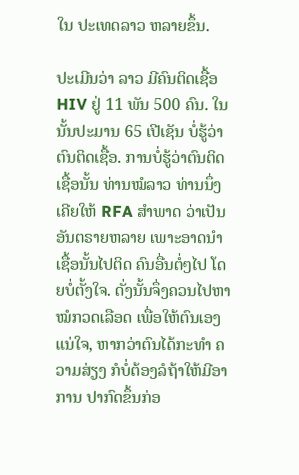ໃນ ປະເທດລາວ ຫລາຍຂຶ້ນ.

ປະເມີນວ່າ ລາວ ມີຄົນຕິດເຊື້ອ HIV ຢູ່ 11 ພັນ 500 ຄົນ. ໃນນັ້ນປະມານ 65 ເປີເຊັນ ບໍ່ຮູ້ວ່າຕົນຕິດເຊື້ອ. ການບໍ່ຮູ້ວ່າຕົນຕິດເຊື້ອນັ້ນ ທ່ານໝໍລາວ ທ່ານນຶ່ງ ເຄີຍໃຫ້ RFA ສໍາພາດ ວ່າເປັນອັນຕຣາຍຫລາຍ ເພາະອາດນໍາເຊື້ອນັ້ນໄປຕິດ ຄົນອື່ນຕໍ່ໆໄປ ໂດຍບໍ່ຕັ້ງໃຈ. ດັ່ງນັ້ນຈຶ່ງຄວນໄປຫາ ໝໍກວດເລືອດ ເພື່ອໃຫ້ຕົນເອງແນ່ໃຈ, ຫາກວ່າຕົນໄດ້ກະທໍາ ຄວາມສ່ຽງ ກໍບໍ່ຕ້ອງລໍຖ້າໃຫ້ມີອາການ ປາກົດຂຶ້ນກ່ອ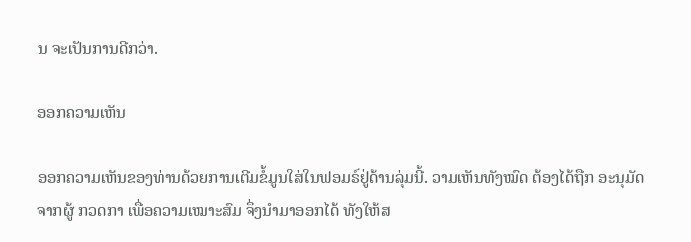ນ ຈະເປັນການດີກວ່າ.

ອອກຄວາມເຫັນ

ອອກຄວາມເຫັນຂອງທ່ານດ້ວຍການເຕີມຂໍ້ມູນໃສ່ໃນຟອມຣ໌ຢູ່ດ້ານລຸ່ມນີ້. ວາມເຫັນທັງໝົດ ຕ້ອງໄດ້ຖືກ ອະນຸມັດ ຈາກຜູ້ ກວດກາ ເພື່ອຄວາມເໝາະສົມ ຈຶ່ງນໍາມາອອກໄດ້ ທັງໃຫ້ສ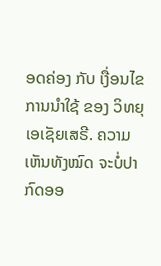ອດຄ່ອງ ກັບ ເງື່ອນໄຂ ການນຳໃຊ້ ຂອງ ວິທຍຸເອເຊັຍເສຣີ. ຄວາມເຫັນທັງໝົດ ຈະບໍ່ປາກົດອອ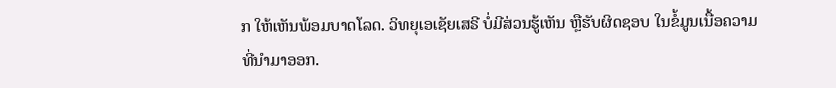ກ ໃຫ້ເຫັນພ້ອມບາດໂລດ. ວິທຍຸເອເຊັຍເສຣີ ບໍ່ມີສ່ວນຮູ້ເຫັນ ຫຼືຮັບຜິດຊອບ ໃນຂໍ້ມູນເນື້ອຄວາມ ທີ່ນໍາມາອອກ.